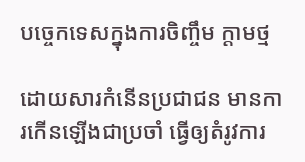បច្ចេកទេសក្នុងការចិញ្ចឹម ក្តាមថ្ម

ដោយសារកំនើនប្រជាជន មានការកើនឡើងជាប្រចាំ ធ្វើឲ្យតំរូវការ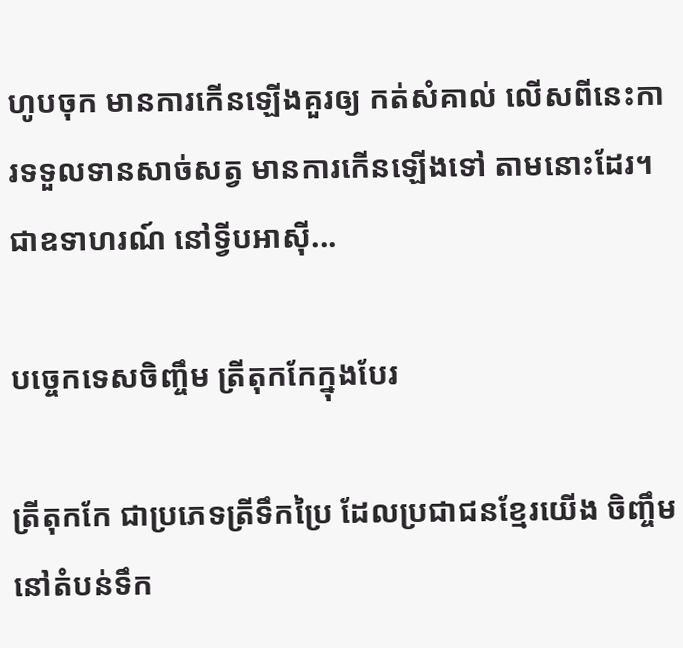ហូបចុក មានការកើនឡើងគួរឲ្យ កត់សំគាល់ លើសពីនេះការទទួលទានសាច់សត្វ មានការកើនឡើងទៅ តាមនោះដែរ។ ជាឧទាហរណ៍ នៅទ្វីបអាស៊ី...

បច្ចេកទេសចិញ្ចឹម ត្រីតុកកែក្នុងបែរ

ត្រីតុកកែ ជាប្រភេទត្រីទឹកប្រៃ ដែលប្រជាជនខ្មែរយើង ចិញ្ចឹមនៅតំបន់ទឹក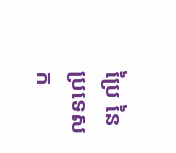ប្រៃ នៃប្រទេសក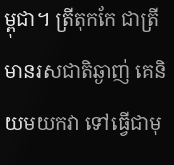ម្ពុជា។ ត្រីតុកកែ ជាត្រី មានរសជាតិឆ្ងាញ់ គេនិយមយកវា ទៅធ្វើជាមុ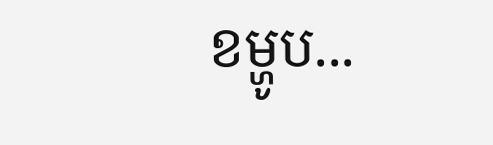ខម្ហូប...